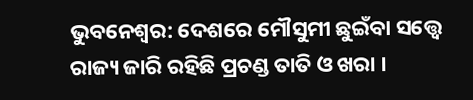ଭୁବନେଶ୍ବର: ଦେଶରେ ମୌସୁମୀ ଛୁଇଁବା ସତ୍ତ୍ବେ ରାଜ୍ୟ ଜାରି ରହିଛି ପ୍ରଚଣ୍ଡ ତାତି ଓ ଖରା ।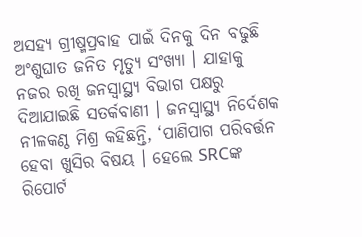ଅସହ୍ୟ ଗ୍ରୀଷ୍ମପ୍ରବାହ ପାଇଁ ଦିନକୁ ଦିନ ବଢୁଛି ଅଂଶୁଘାତ ଜନିତ ମୃତ୍ୟୁ ସଂଖ୍ୟା । ଯାହାକୁ ନଜର ରଖି ଜନସ୍ବାସ୍ଥ୍ୟ ବିଭାଗ ପକ୍ଷରୁ ଦିଆଯାଇଛି ସତର୍କବାଣୀ । ଜନସ୍ବାସ୍ଥ୍ୟ ନିର୍ଦେଶକ ନୀଳକଣ୍ଠ ମିଶ୍ର କହିଛନ୍ତି, ‘ପାଣିପାଗ ପରିବର୍ତ୍ତନ ହେବା ଖୁସିର ବିଷୟ । ହେଲେ SRCଙ୍କ ରିପୋର୍ଟ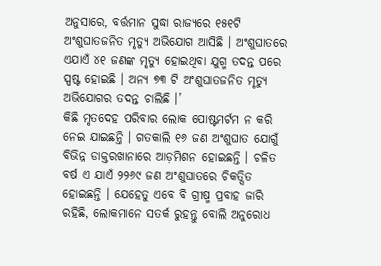ଅନୁସାରେ, ବର୍ତ୍ତମାନ ସୁଦ୍ଧା ରାଜ୍ୟରେ ୧୫୧ଟି ଅଂଶୁଘାତଜନିତ ମୃତ୍ୟୁ ଅଭିଯୋଗ ଆସିଛି । ଅଂଶୁଘାତରେ ଏଯାଏଁ ୪୧ ଜଣଙ୍କ ମୃତ୍ୟୁ ହୋଇଥିବା ଯୁଗ୍ମ ତଦନ୍ତ ପରେ ସ୍ପଷ୍ଟ ହୋଇଛି । ଅନ୍ୟ ୭୩ ଟି ଅଂଶୁଘାତଜନିତ ମୃତ୍ୟୁ ଅଭିଯୋଗର ତଦନ୍ତ ଚାଲିଛି ।’
କିଛି ମୃତଦେହ ପରିବାର ଲୋକ ପୋଷ୍ଟମର୍ଟମ ନ କରି ନେଇ ଯାଇଛନ୍ତି । ଗତକାଲି ୧୬ ଜଣ ଅଂଶୁଘାତ ଯୋଗୁଁ ବିଭିନ୍ନ ଡାକ୍ତରଖାନାରେ ଆଡ଼ମିଶନ ହୋଇଛନ୍ତି । ଚଳିତ ବର୍ଷ ଏ ଯାଏଁ ୨୨୬୯ ଜଣ ଅଂଶୁଘାତରେ ଚିକତ୍ସିତ ହୋଇଛନ୍ତି । ଯେହେତୁ ଏବେ ବି ଗ୍ରୀଷ୍ମ ପ୍ରବାହ ଜାରି ରହିଛି, ଲୋକମାନେ ସତର୍କ ରୁହନ୍ତୁ ବୋଲି ଅନୁରୋଧ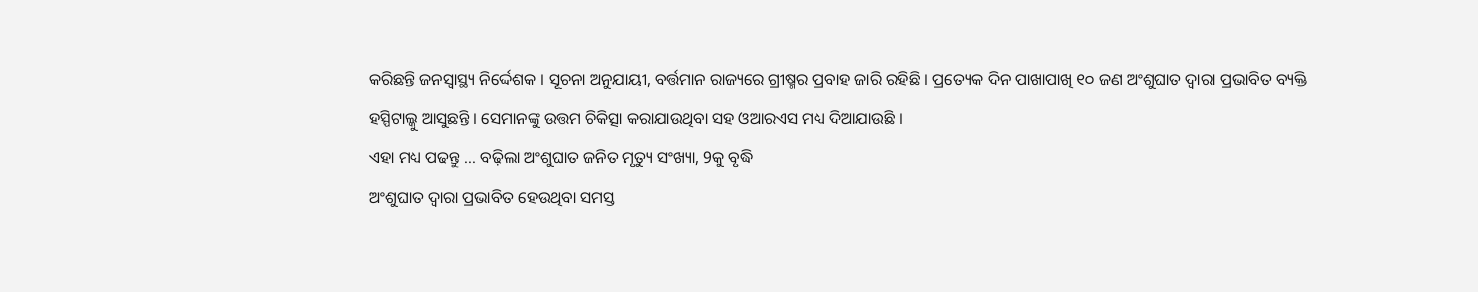କରିଛନ୍ତି ଜନସ୍ବାସ୍ଥ୍ୟ ନିର୍ଦ୍ଦେଶକ । ସୂଚନା ଅନୁଯାୟୀ, ବର୍ତ୍ତମାନ ରାଜ୍ୟରେ ଗ୍ରୀଷ୍ମର ପ୍ରବାହ ଜାରି ରହିଛି । ପ୍ରତ୍ୟେକ ଦିନ ପାଖାପାଖି ୧୦ ଜଣ ଅଂଶୁଘାତ ଦ୍ଵାରା ପ୍ରଭାବିତ ବ୍ୟକ୍ତି ହସ୍ପିଟାଲ୍କୁ ଆସୁଛନ୍ତି । ସେମାନଙ୍କୁ ଉତ୍ତମ ଚିକିତ୍ସା କରାଯାଉଥିବା ସହ ଓଆରଏସ ମଧ୍ୟ ଦିଆଯାଉଛି ।
ଏହା ମଧ୍ୟ ପଢନ୍ତୁ ... ବଢ଼ିଲା ଅଂଶୁଘାତ ଜନିତ ମୃତ୍ୟୁ ସଂଖ୍ୟା, 9କୁ ବୃଦ୍ଧି
ଅଂଶୁଘାତ ଦ୍ଵାରା ପ୍ରଭାବିତ ହେଉଥିବା ସମସ୍ତ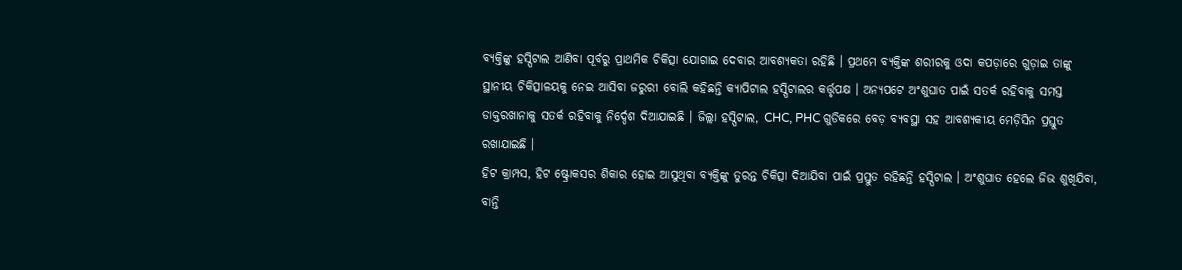ବ୍ୟକ୍ତିଙ୍କୁ ହସ୍ପିଟାଲ ଆଣିବା ପୂର୍ବରୁ ପ୍ରାଥମିକ ଚିକିତ୍ସା ଯୋଗାଇ ଦେବାର ଆବଶ୍ୟକତା ରହିଛି । ପ୍ରଥମେ ବ୍ୟକ୍ତିଙ୍କ ଶରୀରକୁ ଓଦା କପଡ଼ାରେ ଗୁଡ଼ାଇ ତାଙ୍କୁ ସ୍ଥାନୀୟ ଚିକିତ୍ସାଳୟକୁ ନେଇ ଆସିବା ଜରୁରୀ ବୋଲି କହିଛନ୍ତି କ୍ୟାପିଟାଲ ହସ୍ପିଟାଲର କର୍ତ୍ତୃପକ୍ଷ । ଅନ୍ୟପଟେ ଅଂଶୁଘାତ ପାଇଁ ସତର୍କ ରହିବାକୁ ସମସ୍ତ ଡାକ୍ତରଖାନାକୁ ସତର୍କ ରହିବାକୁ ନିର୍ଦ୍ଦେଶ ଦିଆଯାଇଛି । ଜିଲ୍ଲା ହସ୍ପିଟାଲ, CHC, PHC ଗୁଡିକରେ ବେଡ଼ ବ୍ୟବସ୍ଥା ସହ ଆବଶ୍ୟକୀୟ ମେଡ଼ିସିନ ପ୍ରସ୍ତୁତ ରଖାଯାଇଛି ।
ହିଟ କ୍ରାମ୍ପସ, ହିଟ ଷ୍ଟ୍ରୋକସର ଶିକାର ହୋଇ ଆସୁଥିବା ବ୍ୟକ୍ତିଙ୍କୁ ତୁରନ୍ତ ଚିକିତ୍ସା ଦିଆଯିବା ପାଇଁ ପ୍ରସ୍ତୁତ ରହିଛନ୍ତି ହସ୍ପିଟାଲ । ଅଂଶୁଘାତ ହେଲେ ଜିଭ ଶୁଖିଯିବା, ବାନ୍ତି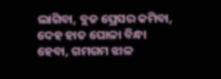ଲାଗିବା, ବ୍ଲଡ ପ୍ରେସର କମିବା, ଦେହ ହାତ ଘୋଳା ବିନ୍ଧା ହେବା, ଗମଗମ ଝାଳ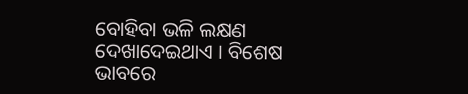ବୋହିବା ଭଳି ଲକ୍ଷଣ ଦେଖାଦେଇଥାଏ । ବିଶେଷ ଭାବରେ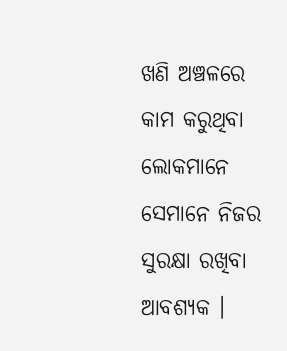ଖଣି ଅଞ୍ଚଳରେ କାମ କରୁଥିବା ଲୋକମାନେ ସେମାନେ ନିଜର ସୁରକ୍ଷା ରଖିବା ଆବଶ୍ୟକ ।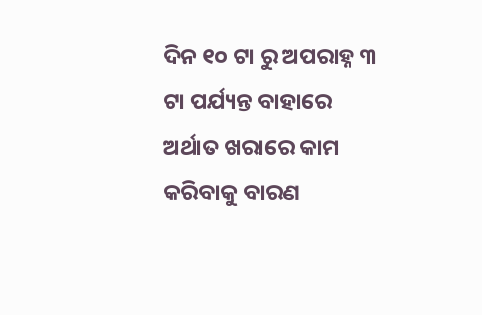ଦିନ ୧୦ ଟା ରୁ ଅପରାହ୍ନ ୩ ଟା ପର୍ଯ୍ୟନ୍ତ ବାହାରେ ଅର୍ଥାତ ଖରାରେ କାମ କରିବାକୁ ବାରଣ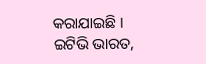କରାଯାଇଛି ।
ଇଟିଭି ଭାରତ,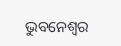ଭୁବନେଶ୍ବର